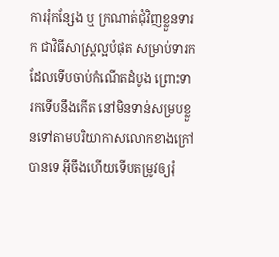ការរុំកន្សែង ឬ ក្រណាត់ជុំវិញខ្លួនទារក ជាវិធីសាស្ដ្រល្អបំផុត សម្រាប់ទារកដែលទើបចាប់កំណើតដំបូង ព្រោះទារកទើបនឹងកើត នៅមិនទាន់សម្របខ្លួនទៅតាមបរិយាកាសលោកខាងក្រៅបានទេ អ៊ីចឹងហើយទើបតម្រូវឲ្យរុំ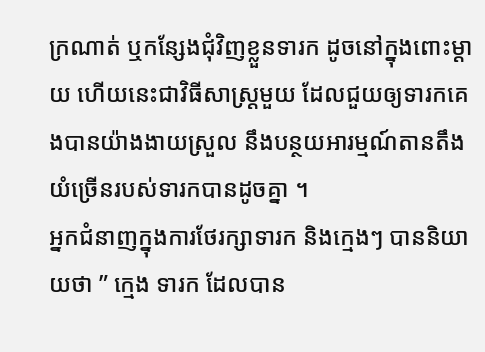ក្រណាត់ ឬកន្សែងជុំវិញខ្លួនទារក ដូចនៅក្នុងពោះម្ដាយ ហើយនេះជាវិធីសាស្ដ្រមួយ ដែលជួយឲ្យទារកគេងបានយ៉ាងងាយស្រួល នឹងបន្ថយអារម្មណ៍តានតឹង យំច្រើនរបស់ទារកបានដូចគ្នា ។
អ្នកជំនាញក្នុងការថែរក្សាទារក និងក្មេងៗ បាននិយាយថា ” ក្មេង ទារក ដែលបាន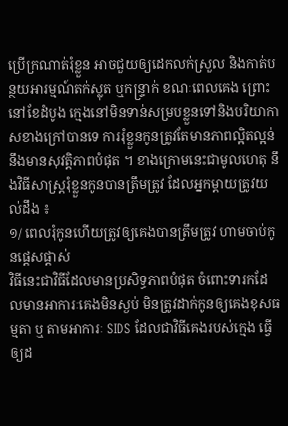ប្រើក្រណាត់រុំខ្លួន អាចជួយឲ្យដេកលក់ស្រួល និងកាត់បន្ថយអារម្មណ៍តក់ស្លុត ឬកន្ទ្រាក់ ខណៈពេលគេង ព្រោះនៅខែដំបូង ក្មេងនៅមិនទាន់សម្របខ្លួនទៅនិងបរិយាកាសខាងក្រៅបានទេ ការរុំខ្លួនកូនត្រូវតែមានភាពល្អិតល្អន់ នឹងមានសុវត្តិភាពបំផុត ។ ខាងក្រោមនេះជាមូលហេតុ នឹងវិធីសាស្ត្ររុំខ្លួនកូនបានត្រឹមត្រូវ ដែលអ្នកម្ដាយត្រូវយល់ដឹង ៖
១/ ពេលរុំកូនហើយត្រូវឲ្យគេងបានត្រឹមត្រូវ ហាមចាប់កូនផ្ដេសផ្ដាស់
វិធីនេះជាវិធីដែលមានប្រសិទ្ធភាពបំផុត ចំពោះទារកដែលមានអាការៈគេងមិនស្ងប់ មិនត្រូវដាក់កូនឲ្យគេងខុសធម្មតា ឬ តាមអាការៈ SIDS ដែលជាវិធីគេងរបស់ក្មេង ធ្វើឲ្យដ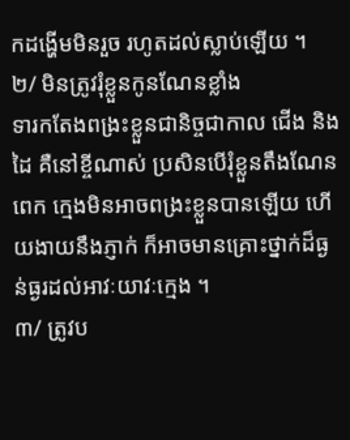កដង្ហើមមិនរួច រហូតដល់ស្លាប់ឡើយ ។
២/ មិនត្រូវរុំខ្លួនកូនណែនខ្លាំង
ទារកតែងពង្រះខ្លួនជានិច្ចជាកាល ជើង និងដៃ គឺនៅខ្ចីណាស់ ប្រសិនបើរុំខ្លួនតឹងណែនពេក ក្មេងមិនអាចពង្រះខ្លួនបានឡើយ ហើយងាយនឹងភ្ញាក់ ក៏អាចមានគ្រោះថ្នាក់ដ៏ធ្ងន់ធ្ងរដល់អាវៈយាវៈក្មេង ។
៣/ ត្រូវប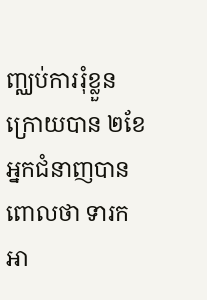ញ្ឈប់ការរុំខ្លួន ក្រោយបាន ២ខែ
អ្នកជំនាញបានពោលថា ទារកអា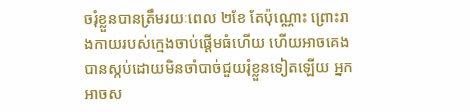ចរុំខ្លួនបានត្រឹមរយៈពេល ២ខែ តែប៉ុណ្ណោះ ព្រោះរាងកាយរបស់ក្មេងចាប់ផ្ដើមធំហើយ ហើយអាចគេងបានស្កប់ដោយមិនចាំបាច់ជួយរុំខ្លួនទៀតឡើយ អ្នកអាចស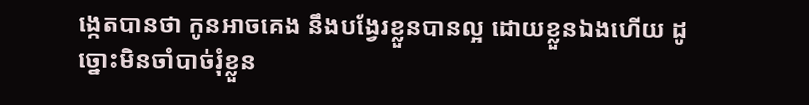ង្កេតបានថា កូនអាចគេង នឹងបង្វែរខ្លួនបានល្អ ដោយខ្លួនឯងហើយ ដូច្នោះមិនចាំបាច់រុំខ្លួន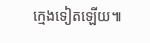ក្មេងទៀតឡើយ៕